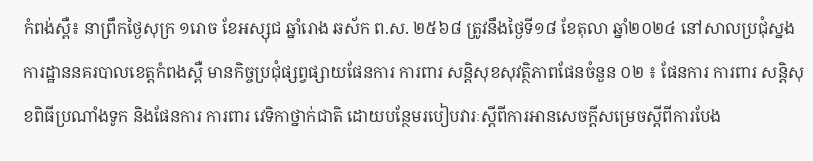កំពង់ស្ពឺ៖ នាព្រឹកថ្ងៃសុក្រ ១រោច ខែអស្សុជ ឆ្នាំរោង ឆស័ក ព.ស. ២៥៦៨ ត្រូវនឹងថ្ងៃទី១៨ ខែតុលា ឆ្នាំ២០២៤ នៅសាលប្រជុំស្នងការដ្ឋាននគរបាលខេត្ដកំពងស្ពឺ មានកិច្ចប្រជុំផ្សព្វផ្សាយផែនការ ការពារ សន្ដិសុខសុវត្ថិភាពផែនចំនួន ០២ ៖ ផែនការ ការពារ សន្ដិសុខពិធីប្រណាំងទូក និងផែនការ ការពារ វេទិកាថ្នាក់ជាតិ ដោយបន្ថែមរបៀបវារៈស្ដីពីការអានសេចក្ដីសម្រេចស្ដីពីការបែង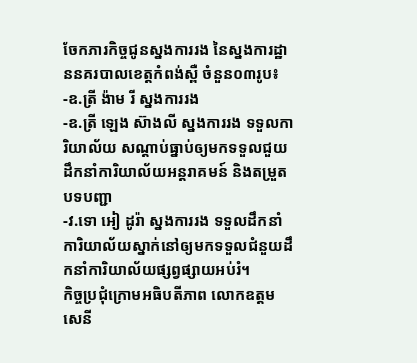ចែកភារកិច្ចជូនស្នងការរង នៃស្នងការដ្ឋាននគរបាលខេត្តកំពង់ស្ពឺ ចំនួន០៣រូប៖
-ឧ.ត្រី ង៉ាម រី ស្នងការរង
-ឧ.ត្រី ឡេង ស៊ាងលី ស្នងការរង ទទួលការិយាល័យ សណ្ដាប់ធ្នាប់ឲ្យមកទទួលជួយដឹកនាំការិយាល័យអន្ដរាគមន៍ និងតម្រួតបទបញ្ជា
-វ.ទោ អៀ ដូរ៉ា ស្នងការរង ទទួលដឹកនាំការិយាល័យស្នាក់នៅឲ្យមកទទួលជំនួយដឹកនាំការិយាល័យផ្សព្វផ្សាយអប់រំ។
កិច្ចប្រជុំក្រោមអធិបតីភាព លោកឧត្ដមសេនី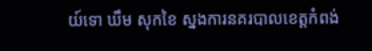យ៍ទោ ឃឹម សុកខៃ ស្នងការនគរបាលខេត្តកំពង់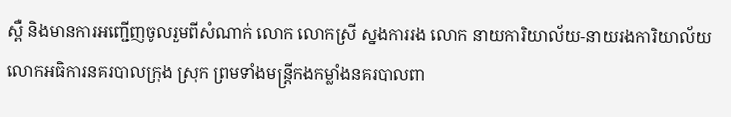ស្ពឺ និងមានការអញ្ជើញចូលរួមពីសំណាក់ លោក លោកស្រី ស្នងការរង លោក នាយការិយាល័យ-នាយរងការិយាល័យ លោកអធិការនគរបាលក្រុង ស្រុក ព្រមទាំងមន្ត្រីកងកម្លាំងនគរបាលពា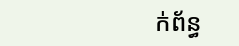ក់ព័ន្ធ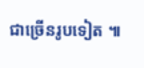ជាច្រើនរូបទៀត ៕